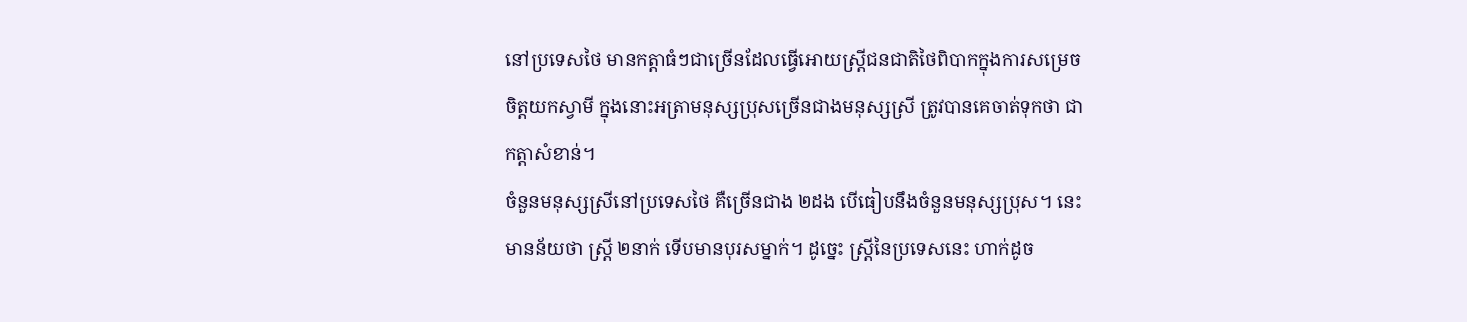នៅប្រទេសថៃ មានកត្ដាធំៗជាច្រើនដែលធ្វើអោយស្ដ្រីជនជាតិថៃពិបាកក្នុងការសម្រេច
ចិត្ដយកស្វាមី ក្នុងនោះអត្រាមនុស្សប្រុសច្រើនជាងមនុស្សស្រី ត្រូវបានគេចាត់ទុកថា ជា
កត្តាសំខាន់។
ចំនួនមនុស្សស្រីនៅប្រទេសថៃ គឺច្រើនជាង ២ដង បើធៀបនឹងចំនួនមនុស្សប្រុស។ នេះ
មានន័យថា ស្ត្រី ២នាក់ ទើបមានបុរសម្នាក់។ ដូច្នេះ ស្ដ្រីនៃប្រទេសនេះ ហាក់ដូច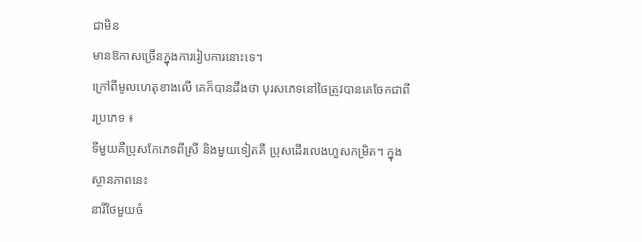ជាមិន
មានឱកាសច្រើនក្នុងការរៀបការនោះទេ។
ក្រៅពីមូលហេតុខាងលើ គេក៏បានដឹងថា បុរសភេទនៅថៃត្រូវបានគេចែកជាពីរប្រភេទ ៖
ទីមួយគឺប្រុសកែភេទពីស្រី និងមួយទៀតគឺ ប្រុសដើរលេងហួសកម្រិត។ ក្នុងស្ថានភាពនេះ
នារីថៃមួយចំ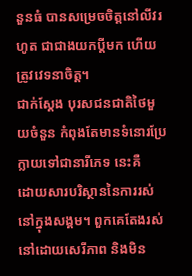នួនធំ បានសម្រេចចិត្ដនៅលីវរហូត ជាជាងយកប្ដីមក ហើយត្រូវវេទនាចិត្ដ។
ជាក់ស្ដែង បុរសជនជាតិថៃមួយចំនួន កំពុងតែមានទំនោរប្រែក្លាយទៅជានារីភេទ នេះគឺ
ដោយសារបរិស្ថាននៃការរស់នៅក្នុងសង្គម។ ពួកគេតែងរស់នៅដោយសេរីភាព និងមិន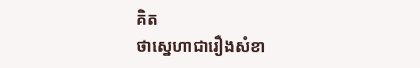គិត
ថាស្នេហាជារឿងសំខា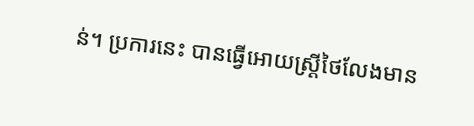ន់។ ប្រការនេះ បានធ្វើអោយស្ដ្រីថៃលែងមាន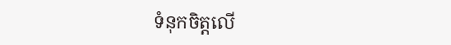ទំនុកចិត្តលើ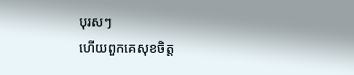បុរសៗ
ហើយពួកគេសុខចិត្ត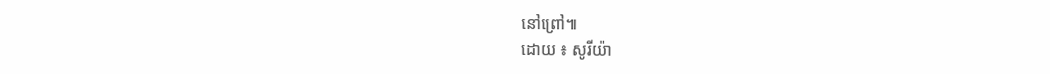នៅព្រៅ៕
ដោយ ៖ សូរីយ៉ា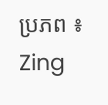ប្រភព ៖ Zing